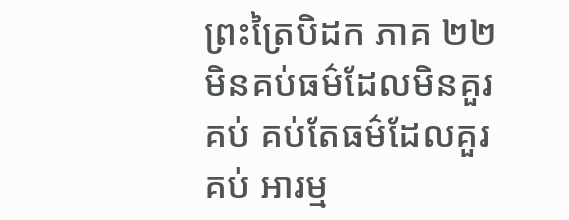ព្រះត្រៃបិដក ភាគ ២២
មិនគប់ធម៌ដែលមិនគួរគប់ គប់តែធម៌ដែលគួរគប់ អារម្ម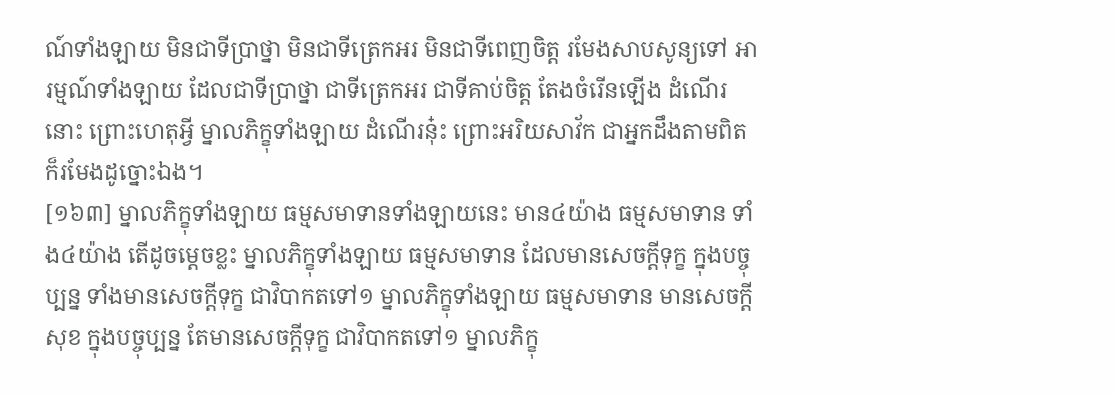ណ៍ទាំងឡាយ មិនជាទីប្រាថ្នា មិនជាទីត្រេកអរ មិនជាទីពេញចិត្ត រមែងសាបសូន្យទៅ អារម្មណ៍ទាំងឡាយ ដែលជាទីប្រាថ្នា ជាទីត្រេកអរ ជាទីគាប់ចិត្ត តែងចំរើនឡើង ដំណើរនោះ ព្រោះហេតុអ្វី ម្នាលភិក្ខុទាំងឡាយ ដំណើរនុ៎ះ ព្រោះអរិយសាវ័ក ជាអ្នកដឹងតាមពិត ក៏រមែងដូច្នោះឯង។
[១៦៣] ម្នាលភិក្ខុទាំងឡាយ ធម្មសមាទានទាំងឡាយនេះ មាន៤យ៉ាង ធម្មសមាទាន ទាំង៤យ៉ាង តើដូចម្តេចខ្លះ ម្នាលភិក្ខុទាំងឡាយ ធម្មសមាទាន ដែលមានសេចក្តីទុក្ខ ក្នុងបច្ចុប្បន្ន ទាំងមានសេចក្តីទុក្ខ ជាវិបាកតទៅ១ ម្នាលភិក្ខុទាំងឡាយ ធម្មសមាទាន មានសេចក្តីសុខ ក្នុងបច្ចុប្បន្ន តែមានសេចក្តីទុក្ខ ជាវិបាកតទៅ១ ម្នាលភិក្ខុ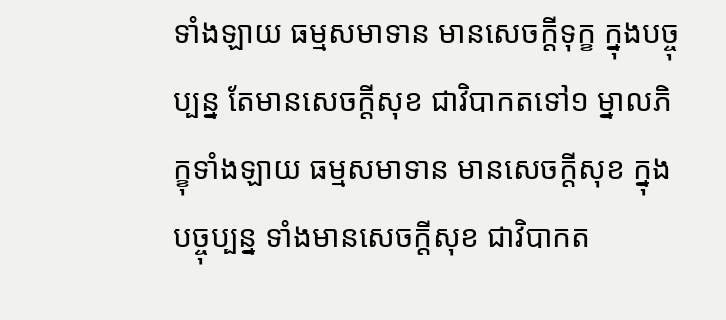ទាំងឡាយ ធម្មសមាទាន មានសេចក្តីទុក្ខ ក្នុងបច្ចុប្បន្ន តែមានសេចក្តីសុខ ជាវិបាកតទៅ១ ម្នាលភិក្ខុទាំងឡាយ ធម្មសមាទាន មានសេចក្តីសុខ ក្នុងបច្ចុប្បន្ន ទាំងមានសេចក្តីសុខ ជាវិបាកត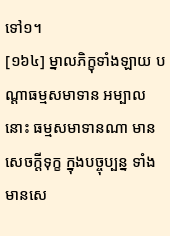ទៅ១។
[១៦៤] ម្នាលភិក្ខុទាំងឡាយ បណ្តាធម្មសមាទាន អម្បាលនោះ ធម្មសមាទានណា មានសេចក្តីទុក្ខ ក្នុងបច្ចុប្បន្ន ទាំងមានសេ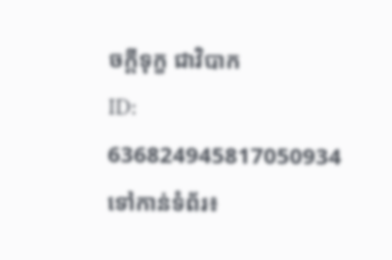ចក្តីទុក្ខ ជាវិបាក
ID: 636824945817050934
ទៅកាន់ទំព័រ៖